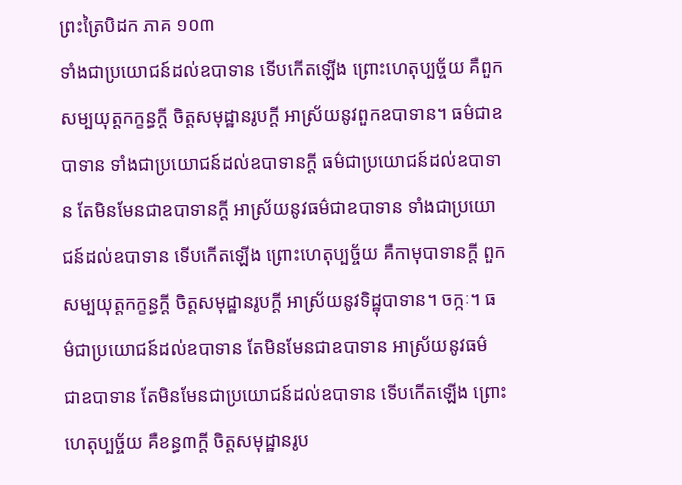ព្រះត្រៃបិដក ភាគ ១០៣
ទាំងជាប្រយោជន៍ដល់ឧបាទាន ទើបកើតឡើង ព្រោះហេតុប្បច្ច័យ គឺពួកសម្បយុត្តកក្ខន្ធក្តី ចិត្តសមុដ្ឋានរូបក្តី អាស្រ័យនូវពួកឧបាទាន។ ធម៌ជាឧបាទាន ទាំងជាប្រយោជន៍ដល់ឧបាទានក្តី ធម៌ជាប្រយោជន៍ដល់ឧបាទាន តែមិនមែនជាឧបាទានក្តី អាស្រ័យនូវធម៌ជាឧបាទាន ទាំងជាប្រយោជន៍ដល់ឧបាទាន ទើបកើតឡើង ព្រោះហេតុប្បច្ច័យ គឺកាមុបាទានក្តី ពួកសម្បយុត្តកក្ខន្ធក្តី ចិត្តសមុដ្ឋានរូបក្តី អាស្រ័យនូវទិដ្ឋុបាទាន។ ចក្កៈ។ ធម៌ជាប្រយោជន៍ដល់ឧបាទាន តែមិនមែនជាឧបាទាន អាស្រ័យនូវធម៌ ជាឧបាទាន តែមិនមែនជាប្រយោជន៍ដល់ឧបាទាន ទើបកើតឡើង ព្រោះហេតុប្បច្ច័យ គឺខន្ធ៣ក្តី ចិត្តសមុដ្ឋានរូប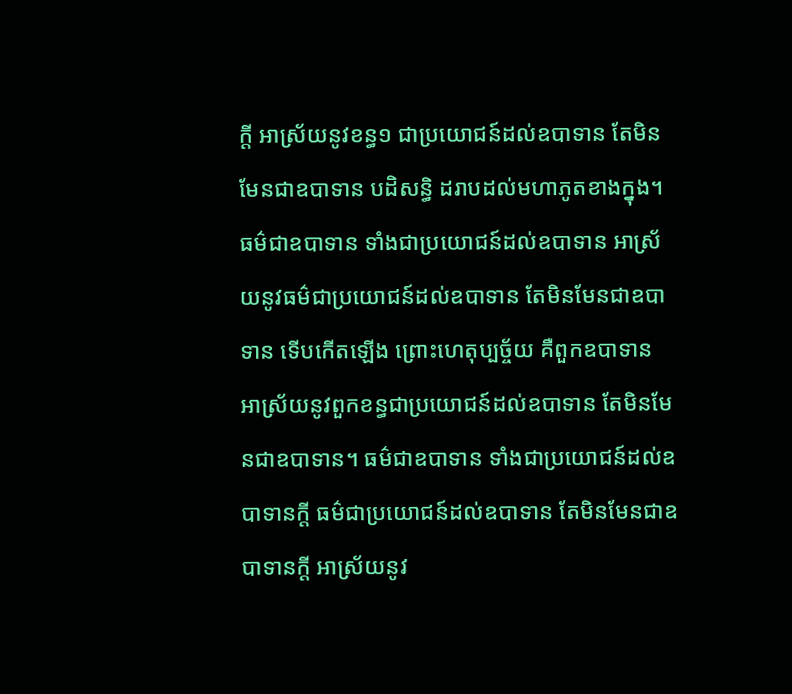ក្តី អាស្រ័យនូវខន្ធ១ ជាប្រយោជន៍ដល់ឧបាទាន តែមិនមែនជាឧបាទាន បដិសន្ធិ ដរាបដល់មហាភូតខាងក្នុង។ ធម៌ជាឧបាទាន ទាំងជាប្រយោជន៍ដល់ឧបាទាន អាស្រ័យនូវធម៌ជាប្រយោជន៍ដល់ឧបាទាន តែមិនមែនជាឧបាទាន ទើបកើតឡើង ព្រោះហេតុប្បច្ច័យ គឺពួកឧបាទាន អាស្រ័យនូវពួកខន្ធជាប្រយោជន៍ដល់ឧបាទាន តែមិនមែនជាឧបាទាន។ ធម៌ជាឧបាទាន ទាំងជាប្រយោជន៍ដល់ឧបាទានក្តី ធម៌ជាប្រយោជន៍ដល់ឧបាទាន តែមិនមែនជាឧបាទានក្តី អាស្រ័យនូវ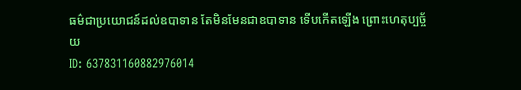ធម៌ជាប្រយោជន៍ដល់ឧបាទាន តែមិនមែនជាឧបាទាន ទើបកើតឡើង ព្រោះហេតុប្បច្ច័យ
ID: 637831160882976014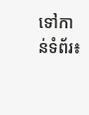ទៅកាន់ទំព័រ៖